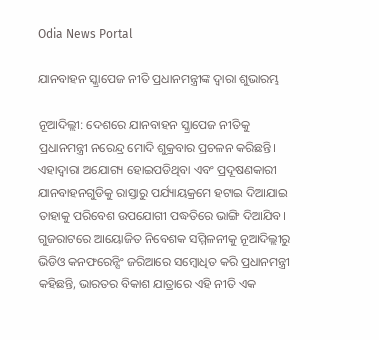Odia News Portal

ଯାନବାହନ ସ୍କ୍ରାପେଜ ନୀତି ପ୍ରଧାନମନ୍ତ୍ରୀଙ୍କ ଦ୍ୱାରା ଶୁଭାରମ୍ଭ

ନୂଆଦିଲ୍ଲୀ: ଦେଶରେ ଯାନବାହନ ସ୍କ୍ରାପେଜ ନୀତିକୁ ପ୍ରଧାନମନ୍ତ୍ରୀ ନରେନ୍ଦ୍ର ମୋଦି ଶୁକ୍ରବାର ପ୍ରଚଳନ କରିଛନ୍ତି। ଏହାଦ୍ୱାରା ଅଯୋଗ୍ୟ ହୋଇପଡିଥିବା ଏବଂ ପ୍ରଦୂଷଣକାରୀ ଯାନବାହନଗୁଡିକୁ ରାସ୍ତାରୁ ପର୍ଯ୍ୟାୟକ୍ରମେ ହଟାଇ ଦିଆଯାଇ ତାହାକୁ ପରିବେଶ ଉପଯୋଗୀ ପଦ୍ଧତିରେ ଭାଙ୍ଗି ଦିଆଯିବ। ଗୁଜରାଟରେ ଆୟୋଜିତ ନିବେଶକ ସମ୍ମିଳନୀକୁ ନୂଆଦିଲ୍ଲୀରୁ ଭିଡିଓ କନଫରେନ୍ସିଂ ଜରିଆରେ ସମ୍ବୋଧିତ କରି ପ୍ରଧାନମନ୍ତ୍ରୀ କହିଛନ୍ତି, ଭାରତର ବିକାଶ ଯାତ୍ରାରେ ଏହି ନୀତି ଏକ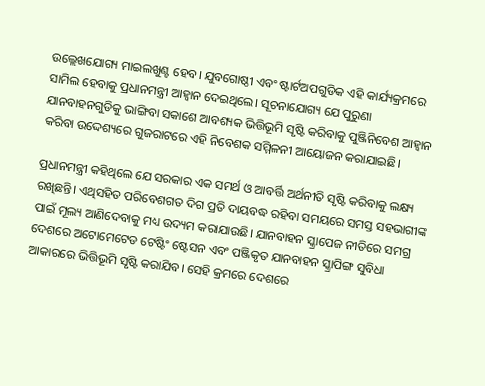ଉଲ୍ଲେଖଯୋଗ୍ୟ ମାଇଲଖୁଣ୍ଟ ହେବ। ଯୁବଗୋଷ୍ଠୀ ଏବଂ ଷ୍ଟାର୍ଟଅପଗୁଡିକ ଏହି କାର୍ଯ୍ୟକ୍ରମରେ ସାମିଲ ହେବାକୁ ପ୍ରଧାନମନ୍ତ୍ରୀ ଆହ୍ୱାନ ଦେଇଥିଲେ। ସୂଚନାଯୋଗ୍ୟ ଯେ ପୁରୁଣା ଯାନବାହନଗୁଡିକୁ ଭାଙ୍ଗିବା ସକାଶେ ଆବଶ୍ୟକ ଭିତ୍ତିଭୂମି ସୃଷ୍ଟି କରିବାକୁ ପୁଞ୍ଜିନିବେଶ ଆହ୍ୱାନ କରିବା ଉଦ୍ଦେଶ୍ୟରେ ଗୁଜରାଟରେ ଏହି ନିବେଶକ ସମ୍ମିଳନୀ ଆୟୋଜନ କରାଯାଇଛି।

ପ୍ରଧାନମନ୍ତ୍ରୀ କହିଥିଲେ ଯେ ସରକାର ଏକ ସମର୍ଥ ଓ ଆବର୍ତ୍ତି ଅର୍ଥନୀତି ସୃଷ୍ଟି କରିବାକୁ ଲକ୍ଷ୍ୟ ରଖିଛନ୍ତି। ଏଥିସହିତ ପରିବେଶଗତ ଦିଗ ପ୍ରତି ଦାୟବଦ୍ଧ ରହିବା ସମୟରେ ସମସ୍ତ ସହଭାଗୀଙ୍କ ପାଇଁ ମୂଲ୍ୟ ଆଣିଦେବାକୁ ମଧ୍ୟ ଉଦ୍ୟମ କରାଯାଉଛି। ଯାନବାହନ ସ୍କ୍ରାପେଜ ନୀତିରେ ସମଗ୍ର ଦେଶରେ ଅଟୋମେଟେଡ ଟେଷ୍ଟିଂ ଷ୍ଟେସନ ଏବଂ ପଞ୍ଜିକୃତ ଯାନବାହନ ସ୍କ୍ରାପିଙ୍ଗ ସୁବିଧା ଆକାରରେ ଭିତ୍ତିଭୂମି ସୃଷ୍ଟି କରାଯିବ। ସେହି କ୍ରମରେ ଦେଶରେ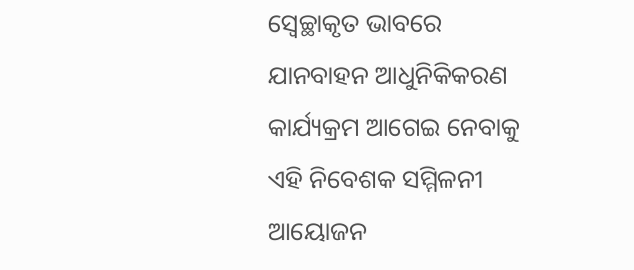ସ୍ୱେଚ୍ଛାକୃତ ଭାବରେ ଯାନବାହନ ଆଧୁନିକିକରଣ କାର୍ଯ୍ୟକ୍ରମ ଆଗେଇ ନେବାକୁ ଏହି ନିବେଶକ ସମ୍ମିଳନୀ ଆୟୋଜନ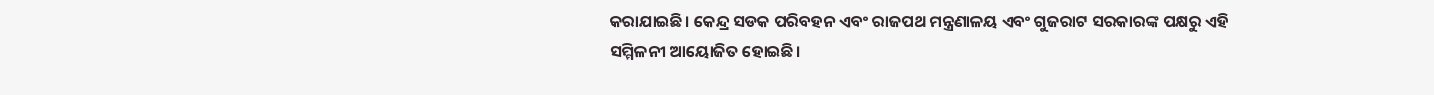କରାଯାଇଛି। କେନ୍ଦ୍ର ସଡକ ପରିବହନ ଏବଂ ରାଜପଥ ମନ୍ତ୍ରଣାଳୟ ଏବଂ ଗୁଜରାଟ ସରକାରଙ୍କ ପକ୍ଷରୁ ଏହି ସମ୍ମିଳନୀ ଆୟୋଜିତ ହୋଇଛି।